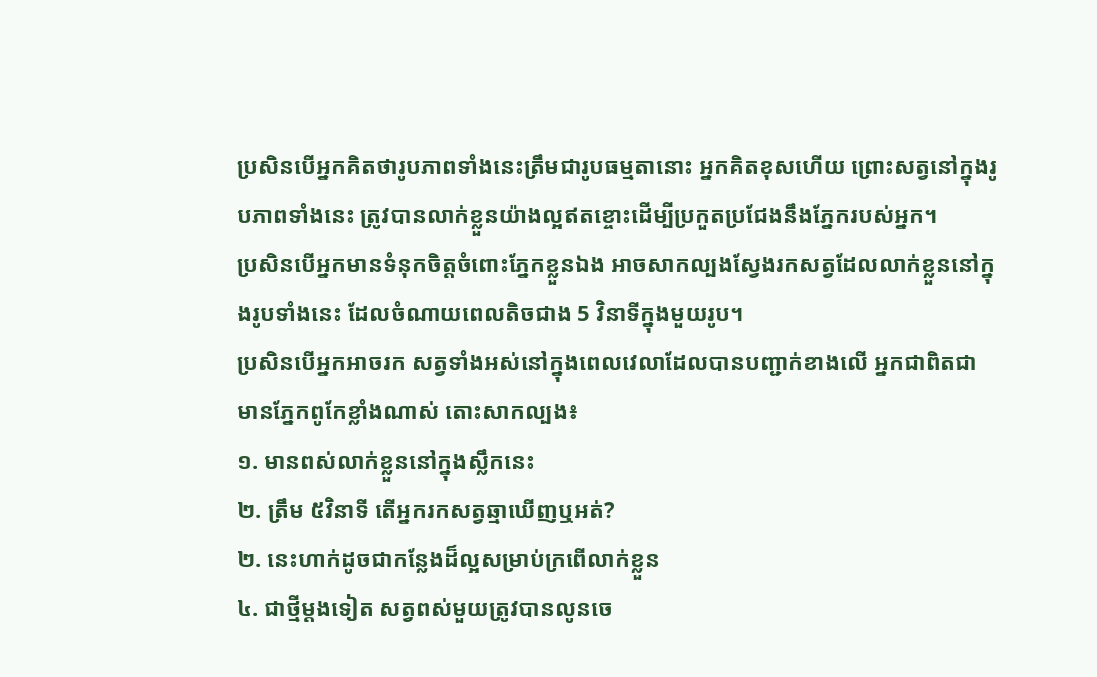ប្រសិនបើអ្នកគិតថារូបភាពទាំងនេះត្រឹមជារូបធម្មតានោះ អ្នកគិតខុសហើយ ព្រោះសត្វនៅក្នុងរូបភាពទាំងនេះ ត្រូវបានលាក់ខ្លួនយ៉ាងល្អឥតខ្ចោះដើម្បីប្រកួតប្រជែងនឹងភ្នែករបស់អ្នក។
ប្រសិនបើអ្នកមានទំនុកចិត្តចំពោះភ្នែកខ្លួនឯង អាចសាកល្បងស្វែងរកសត្វដែលលាក់ខ្លួននៅក្នុងរូបទាំងនេះ ដែលចំណាយពេលតិចជាង 5 វិនាទីក្នុងមួយរូប។
ប្រសិនបើអ្នកអាចរក សត្វទាំងអស់នៅក្នុងពេលវេលាដែលបានបញ្ជាក់ខាងលើ អ្នកជាពិតជាមានភ្នែកពូកែខ្លាំងណាស់ តោះសាកល្បង៖
១. មានពស់លាក់ខ្លួននៅក្នុងស្លឹកនេះ
២. ត្រឹម ៥វិនាទី តើអ្នករកសត្វឆ្មាឃើញឬអត់?
២. នេះហាក់ដូចជាកន្លែងដ៏ល្អសម្រាប់ក្រពើលាក់ខ្លួន
៤. ជាថ្មីម្តងទៀត សត្វពស់មួយត្រូវបានលូនចេ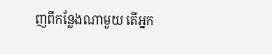ញពីកន្លែងណាមួយ តើអ្នក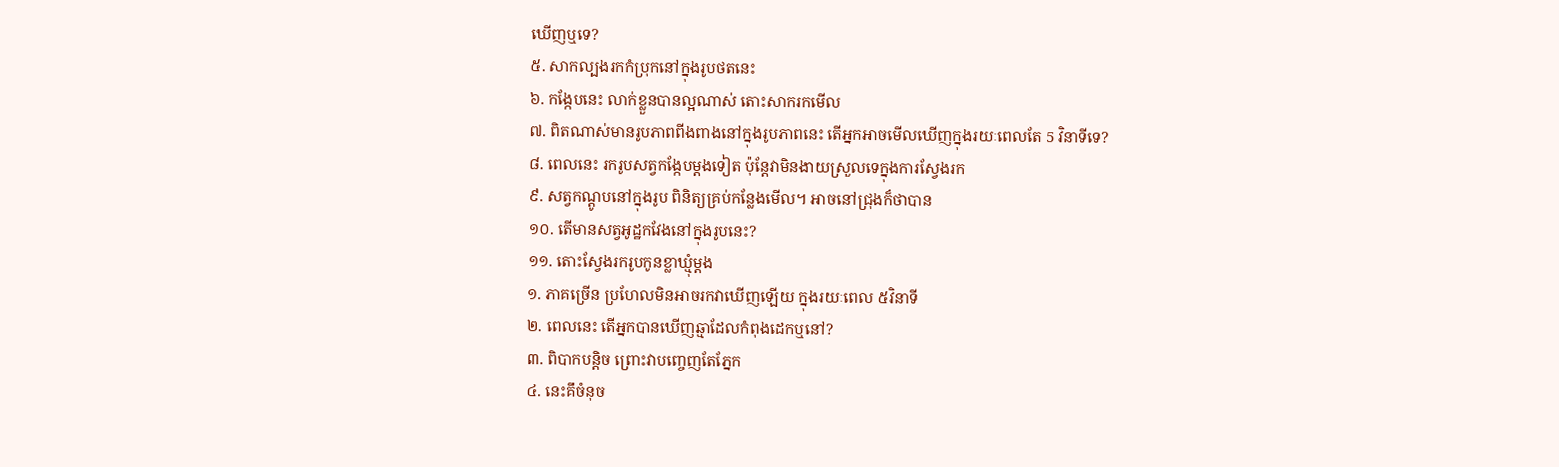ឃើញឬទេ?
៥. សាកល្បងរកកំប្រុកនៅក្នុងរូបថតនេះ
៦. កង្កែបនេះ លាក់ខ្លួនបានល្អណាស់ តោះសាករកមើល
៧. ពិតណាស់មានរូបភាពពីងពាងនៅក្នុងរូបភាពនេះ តើអ្នកអាចមើលឃើញក្នុងរយៈពេលតែ 5 វិនាទីទេ?
៨. ពេលនេះ រករូបសត្វកង្កែបម្តងទៀត ប៉ុន្តែវាមិនងាយស្រួលទេក្នុងការស្វែងរក
៩. សត្វកណ្ដូបនៅក្នុងរូប ពិនិត្យគ្រប់កន្លែងមើល។ អាចនៅជ្រុងក៏ថាបាន
១០. តើមានសត្វអូដ្ឋកវែងនៅក្នុងរូបនេះ?
១១. តោះស្វែងរករូបកូនខ្លាឃ្មុំម្ដង
១. ភាគច្រើន ប្រហែលមិនអាចរកវាឃើញឡើយ ក្នុងរយៈពេល ៥វិនាទី
២. ពេលនេះ តើអ្នកបានឃើញឆ្មាដែលកំពុងដេកឬនៅ?
៣. ពិបាកបន្តិច ព្រោះវាបញ្ចេញតែភ្នែក
៤. នេះគឹចំនុច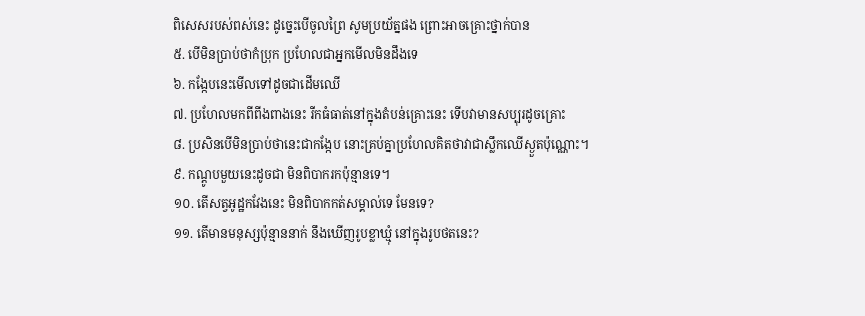ពិសេសរបស់ពស់នេះ ដូច្នេះបើចូលព្រៃ សូមប្រយ័ត្នផង ព្រោះអាចគ្រោះថ្នាក់បាន
៥. បើមិនប្រាប់ថាកំប្រុក ប្រហែលជាអ្នកមើលមិនដឹងទេ
៦. កង្កែបនេះមើលទៅដូចជាដើមឈើ
៧. ប្រហែលមកពីពីងពាងនេះ រីកធំធាត់នៅក្នុងតំបន់គ្រោះនេះ ទើបវាមានសប្បុរដូចគ្រោះ
៨. ប្រសិនបើមិនប្រាប់ថានេះជាកង្កែប នោះគ្រប់គ្នាប្រហែលគិតថាវាជាស្លឹកឈើស្ងួតប៉ុណ្ណោះ។
៩. កណ្តូបមួយនេះដូចជា មិនពិបាករកប៉ុន្មានទេ។
១០. តើសត្វអូដ្ឋកវែងនេះ មិនពិបាកកត់សម្គាល់ទេ មែនទេ?
១១. តើមានមនុស្សប៉ុន្មាននាក់ នឹងឃើញរូបខ្លាឃ្មុំ នៅក្នុងរូបថតនេះ?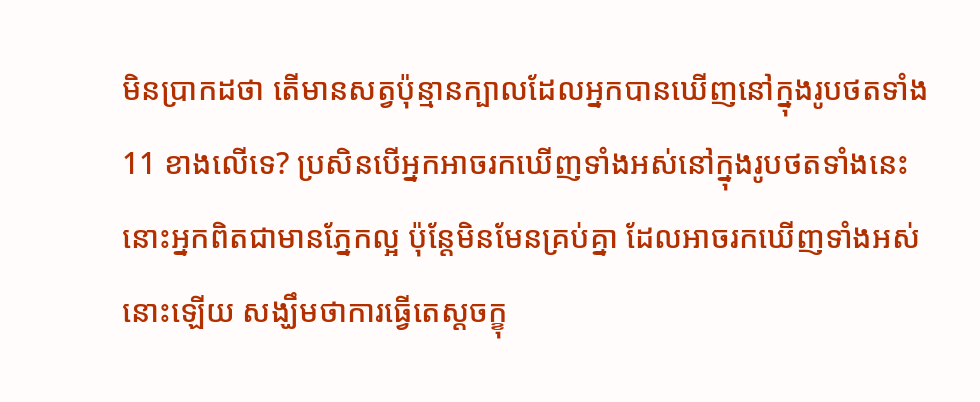មិនប្រាកដថា តើមានសត្វប៉ុន្មានក្បាលដែលអ្នកបានឃើញនៅក្នុងរូបថតទាំង 11 ខាងលើទេ? ប្រសិនបើអ្នកអាចរកឃើញទាំងអស់នៅក្នុងរូបថតទាំងនេះ នោះអ្នកពិតជាមានភ្នែកល្អ ប៉ុន្តែមិនមែនគ្រប់គ្នា ដែលអាចរកឃើញទាំងអស់នោះឡើយ សង្ឃឹមថាការធ្វើតេស្តចក្ខុ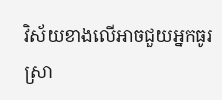វិស័យខាងលើអាចជួយអ្នកធូរស្រា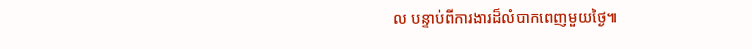ល បន្ទាប់ពីការងារដ៏លំបាកពេញមួយថ្ងៃ៕